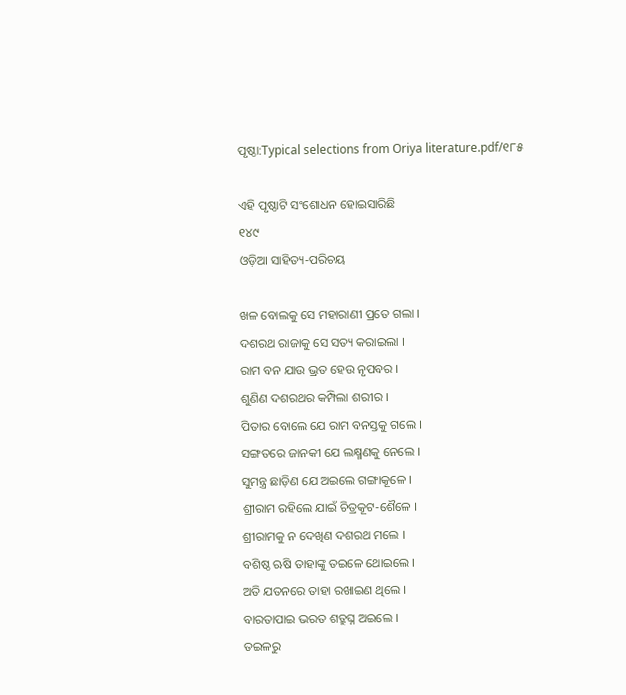ପୃଷ୍ଠା:Typical selections from Oriya literature.pdf/୧୮୫

ଏହି ପୃଷ୍ଠାଟି ସଂଶୋଧନ ହୋଇସାରିଛି
୧୪୯
ଓଡ଼ିଆ ସାହିତ୍ୟ-ପରିଚୟ

ଖଳ ବୋଲକୁ ସେ ମହାରାଣୀ ପ୍ରତେ ଗଲା ।
ଦଶରଥ ରାଜାକୁ ସେ ସ‌ତ୍ୟ କରାଇଲା ।
ରାମ ବନ ଯାଉ ଭ୍ରତ ହେଉ ନୃପବର ।
ଶୁଣିଣ ଦଶରଥର କମ୍ପିଲା ଶରୀର ।
ପିତାର ବୋଲେ ଯେ ରାମ ବନସ୍ତକୁ ଗଲେ ।
ସଙ୍ଗତରେ ଜାନ‌କୀ ଯେ ଲକ୍ଷ୍ମଣକୁ ନେଲେ ।
ସୁମନ୍ତ୍ର ଛାଡ଼ିଣ ଯେ ଅଇଲେ ଗଙ୍ଗାକୂଳେ ।
ଶ୍ରୀରାମ ରହିଲେ ଯାଇଁ ଚିତ୍ରକୂଟ-ଶୈଳେ ।
ଶ୍ରୀରାମକୁ ନ ଦେଖିଣ ଦଶରଥ ମଲେ ।
ବଶିଷ୍ଠ ଋଷି ତାହାଙ୍କୁ ତଇଳେ ଥୋଇଲେ ।
ଅତି ଯତନରେ ତାହା ରଖାଇଣ ଥିଲେ ।
ବାରତାପାଇ ଭରତ ଶତ୍ରୁଘ୍ନ ଅଇଲେ ।
ତଇଳରୁ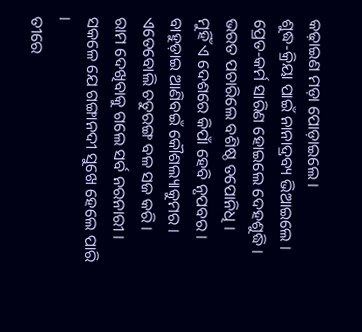କଢ଼ାଇଣ ମଡ଼ା ପୋଡ଼ାଇଲେ ।
ଶୁଦ୍ଧ-କ୍ରିୟା ପାଇଁ ନାନାଦ୍ରବ୍ୟ ଭିଆଇଲେ ।
ପ୍ରେତ-କର୍ମ ସାରିଣ ହୋଇଲେ ଦେହଶୁଦ୍ଧି ।
ଭରତ ପଚାରିଲେ ବଶିଷ୍ଠ ତପୋନିଧି ।
ମୁହିଁ ଏ ଦେଶରେ କିପାଁ ହେବି ନୃପବର ।
ବାହୁଡ଼ାଇ ଆଣିବଇଁ କୌଶଲ୍ୟାକୁମର ।
ଏତେବୋଲି ଚତୁରଙ୍ଗ ବଳ ସଜ କରି ।
ରାମ ଦେଖିବାକୁ ଗଲେ ସର୍ବ ନରନାରୀ ।
ସକଳେ ଯେ ଗଙ୍ଗାନ‌ଦୀ ସୁଖେ ହେଲେ ପାରି ।
ତୀରେ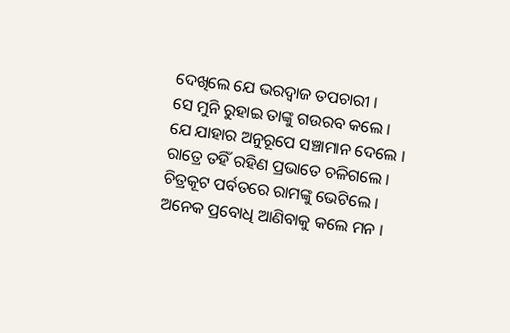ଦେଖିଲେ ଯେ ଭରଦ୍ୱାଜ ତପଚାରୀ ।
ସେ ମୁନି ରୁହାଇ ତାଙ୍କୁ ଗଉରବ କଲେ ।
ଯେ ଯାହାର ଅନୁରୂପେ ସଞ୍ଚାମାନ ଦେଲେ ।
ରାତ୍ରେ ତ‌ହିଁ ରହିଣ ପ୍ରଭାତେ ଚଳିଗଲେ ।
ଚିତ୍ରକୂଟ ପର୍ବତରେ ରାମଙ୍କୁ ଭେଟିଲେ ।
ଅନେକ ପ୍ରବୋଧି ଆଣିବାକୁ କଲେ ମନ ।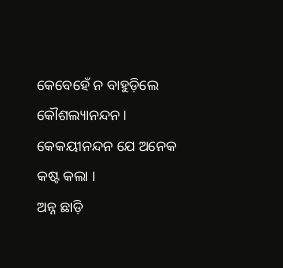କେବେହେଁ ନ ବାହୁଡ଼ିଲେ କୌଶଲ୍ୟାନନ୍ଦନ ।
କେକୟୀନନ୍ଦନ ଯେ ଅନେକ କଷ୍ଟ କଲା ।
ଅନ୍ନ ଛାଡ଼ି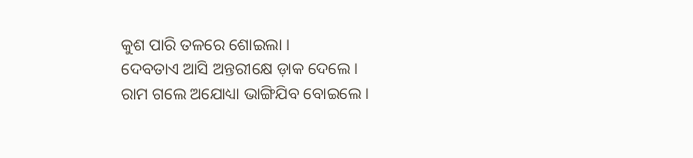କୁଶ ପାରି ତଳରେ ଶୋଇଲା ।
ଦେବତାଏ ଆସି ଅନ୍ତରୀକ୍ଷେ ଡ଼ାକ ଦେଲେ ।
ରାମ ଗଲେ ଅଯୋଧ୍ୟା ଭାଙ୍ଗିଯିବ ବୋଇଲେ ।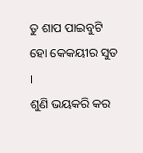ତୁ ଶାପ ପାଇବୁଟି ହୋ କେକ‌ୟୀର ସୁତ ।
ଶୁଣି ଭୟକରି କର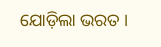ଯୋଡ଼ିଲା ଭରତ ।